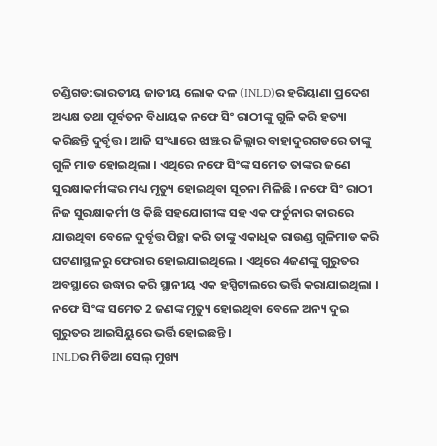ଚଣ୍ଡିଗଡ:ଭାରତୀୟ ଜାତୀୟ ଲୋକ ଦଳ (INLD)ର ହରିୟାଣା ପ୍ରଦେଶ ଅଧ୍ୟକ୍ଷ ତଥା ପୂର୍ବତନ ବିଧାୟକ ନଫେ ସିଂ ରାଠୀଙ୍କୁ ଗୁଳି କରି ହତ୍ୟା କରିଛନ୍ତି ଦୁର୍ବୃତ୍ତ । ଆଜି ସଂଧ୍ୟାରେ ଝାଞ୍ଝର ଜିଲ୍ଲାର ବାହାଦୁରଗଡରେ ତାଙ୍କୁ ଗୁଳି ମାଡ ହୋଇଥିଲା । ଏଥିରେ ନଫେ ସିଂଙ୍କ ସମେତ ତାଙ୍କର ଜଣେ ସୁରକ୍ଷାକର୍ମୀଙ୍କର ମଧ୍ୟ ମୃତ୍ୟୁ ହୋଇଥିବା ସୂଚନା ମିଳିଛି । ନଫେ ସିଂ ରାଠୀ ନିଜ ସୁରକ୍ଷାକର୍ମୀ ଓ କିଛି ସହଯୋଗୀଙ୍କ ସହ ଏକ ଫର୍ଚୁନାର କାରରେ ଯାଉଥିବା ବେଳେ ଦୁର୍ବୃତ୍ତ ପିଚ୍ଛା କରି ତାଙ୍କୁ ଏକାଧିକ ରାଉଣ୍ଡ ଗୁଳିମାଡ କରି ଘଟଣାସ୍ଥଳରୁ ଫେରାର ହୋଇଯାଇଥିଲେ । ଏଥିରେ 4ଜଣଙ୍କୁ ଗୁରୁତର ଅବସ୍ଥାରେ ଉଦ୍ଧାର କରି ସ୍ଥାନୀୟ ଏକ ହସ୍ପିଟାଲରେ ଭର୍ତ୍ତି କରାଯାଇଥିଲା । ନଫେ ସିଂଙ୍କ ସମେତ 2 ଜଣଙ୍କ ମୃତ୍ୟୁ ହୋଇଥିବା ବେଳେ ଅନ୍ୟ ଦୁଇ ଗୁରୁତର ଆଇସିୟୁରେ ଭର୍ତ୍ତି ହୋଇଛନ୍ତି ।
INLDର ମିଡିଆ ସେଲ୍ ମୁଖ୍ୟ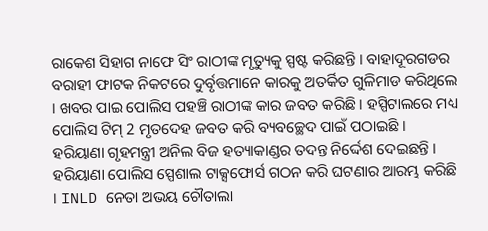ରାକେଶ ସିହାଗ ନାଫେ ସିଂ ରାଠୀଙ୍କ ମୃତ୍ୟୁକୁ ସ୍ପଷ୍ଟ କରିଛନ୍ତି । ବାହାଦୂରଗଡର ବରାହୀ ଫାଟକ ନିକଟରେ ଦୁର୍ବୃତ୍ତମାନେ କାରକୁ ଅତର୍କିତ ଗୁଳିମାଡ କରିଥିଲେ । ଖବର ପାଇ ପୋଲିସ ପହଞ୍ଚି ରାଠୀଙ୍କ କାର ଜବତ କରିଛି । ହସ୍ପିଟାଲରେ ମଧ୍ୟ ପୋଲିସ ଟିମ୍ 2 ମୃତଦେହ ଜବତ କରି ବ୍ୟବଚ୍ଛେଦ ପାଇଁ ପଠାଇଛି । ହରିୟାଣା ଗୃହମନ୍ତ୍ରୀ ଅନିଲ ବିଜ ହତ୍ୟାକାଣ୍ଡର ତଦନ୍ତ ନିର୍ଦ୍ଦେଶ ଦେଇଛନ୍ତି । ହରିୟାଣା ପୋଲିସ ସ୍ପେଶାଲ ଟାକ୍ସଫୋର୍ସ ଗଠନ କରି ଘଟଣାର ଆରମ୍ଭ କରିଛି । INLD ନେତା ଅଭୟ ଚୌତାଲା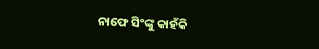ନାଫେ ସିଂଙ୍କୁ କାହଁକି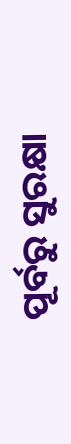ପୂର୍ବରୁ ସୁରକ୍ଷା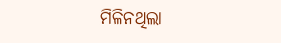ମିଳିନଥିଲା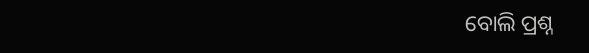ବୋଲି ପ୍ରଶ୍ନ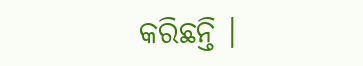କରିଛନ୍ତି ।